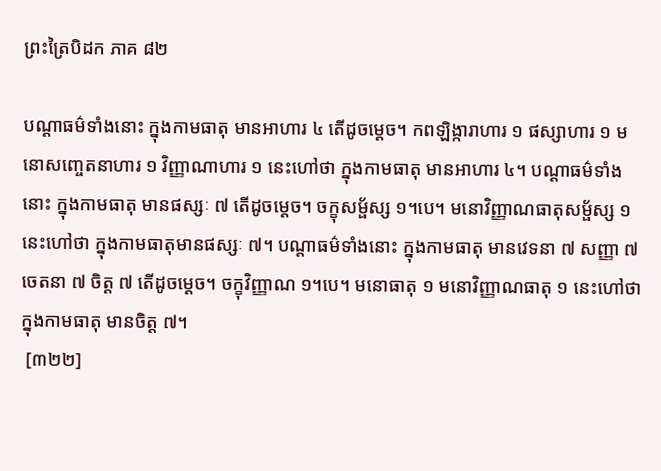ព្រះត្រៃបិដក ភាគ ៨២

បណ្តាធម៌ទាំងនោះ ក្នុងកាមធាតុ មានអាហារ ៤ តើដូចម្ដេច។ កពឡិង្ការាហារ ១ ផស្សាហារ ១ មនោសញ្ចេតនាហារ ១ វិញ្ញាណាហារ ១ នេះហៅថា ក្នុងកាមធាតុ មានអាហារ ៤។ បណ្តាធម៌ទាំងនោះ ក្នុងកាមធាតុ មានផស្សៈ ៧ តើដូចម្ដេច។ ចក្ខុសម្ផ័ស្ស ១។បេ។ មនោវិញ្ញាណធាតុសម្ផ័ស្ស ១ នេះហៅថា ក្នុងកាមធាតុមានផស្សៈ ៧។ បណ្តាធម៌ទាំងនោះ ក្នុងកាមធាតុ មានវេទនា ៧ សញ្ញា ៧ ចេតនា ៧ ចិត្ត ៧ តើដូចម្ដេច។ ចក្ខុវិញ្ញាណ ១។បេ។ មនោធាតុ ១ មនោវិញ្ញាណធាតុ ១ នេះហៅថា ក្នុងកាមធាតុ មានចិត្ត ៧។
 [៣២២]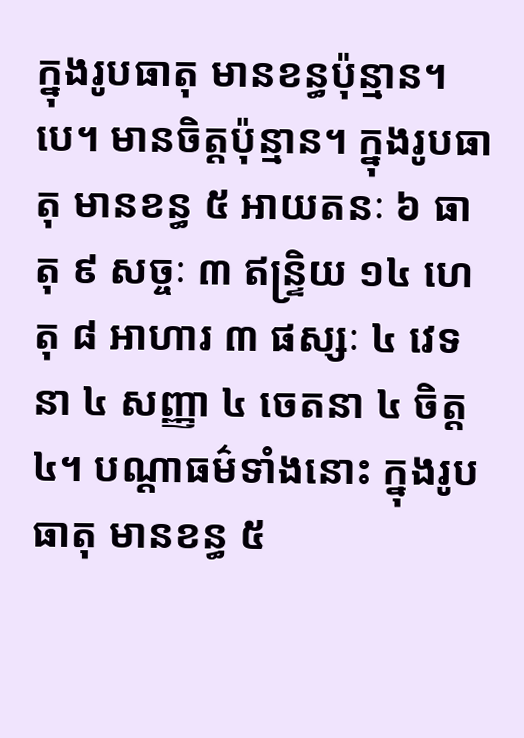ក្នុងរូបធាតុ មានខន្ធប៉ុន្មាន។បេ។ មានចិត្តប៉ុន្មាន។ ក្នុងរូបធាតុ មានខន្ធ ៥ អាយតនៈ ៦ ធាតុ ៩ សច្ចៈ ៣ ឥន្រ្ទិយ ១៤ ហេតុ ៨ អាហារ ៣ ផស្សៈ ៤ វេទនា ៤ សញ្ញា ៤ ចេតនា ៤ ចិត្ត ៤។ បណ្ដាធម៌ទាំងនោះ ក្នុងរូបធាតុ មានខន្ធ ៥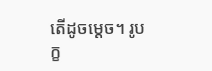តើដូចម្ដេច។ រូបក្ខ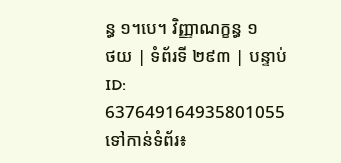ន្ធ ១។បេ។ វិញ្ញាណក្ខន្ធ ១
ថយ | ទំព័រទី ២៩៣ | បន្ទាប់
ID: 637649164935801055
ទៅកាន់ទំព័រ៖